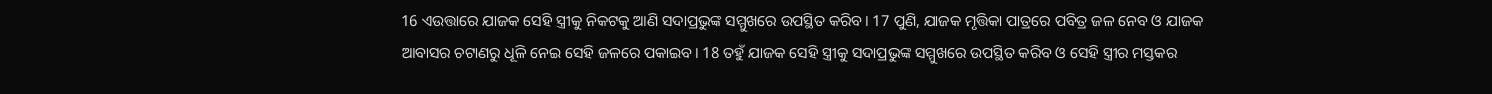16 ଏଉତ୍ତାରେ ଯାଜକ ସେହି ସ୍ତ୍ରୀକୁ ନିକଟକୁ ଆଣି ସଦାପ୍ରଭୁଙ୍କ ସମ୍ମୁଖରେ ଉପସ୍ଥିତ କରିବ। 17 ପୁଣି, ଯାଜକ ମୃତ୍ତିକା ପାତ୍ରରେ ପବିତ୍ର ଜଳ ନେବ ଓ ଯାଜକ ଆବାସର ଚଟାଣରୁ ଧୂଳି ନେଇ ସେହି ଜଳରେ ପକାଇବ। 18 ତହୁଁ ଯାଜକ ସେହି ସ୍ତ୍ରୀକୁ ସଦାପ୍ରଭୁଙ୍କ ସମ୍ମୁଖରେ ଉପସ୍ଥିତ କରିବ ଓ ସେହି ସ୍ତ୍ରୀର ମସ୍ତକର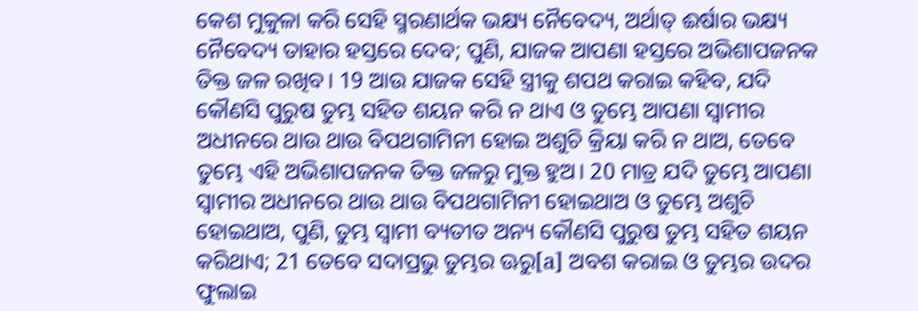କେଶ ମୁକୁଳା କରି ସେହି ସ୍ମରଣାର୍ଥକ ଭକ୍ଷ୍ୟ ନୈବେଦ୍ୟ, ଅର୍ଥାତ୍ ଈର୍ଷାର ଭକ୍ଷ୍ୟ ନୈବେଦ୍ୟ ତାହାର ହସ୍ତରେ ଦେବ; ପୁଣି, ଯାଜକ ଆପଣା ହସ୍ତରେ ଅଭିଶାପଜନକ ତିକ୍ତ ଜଳ ରଖିବ। 19 ଆଉ ଯାଜକ ସେହି ସ୍ତ୍ରୀକୁ ଶପଥ କରାଇ କହିବ, ଯଦି କୌଣସି ପୁରୁଷ ତୁମ୍ଭ ସହିତ ଶୟନ କରି ନ ଥାଏ ଓ ତୁମ୍ଭେ ଆପଣା ସ୍ୱାମୀର ଅଧୀନରେ ଥାଉ ଥାଉ ବିପଥଗାମିନୀ ହୋଇ ଅଶୁଚି କ୍ରିୟା କରି ନ ଥାଅ, ତେବେ ତୁମ୍ଭେ ଏହି ଅଭିଶାପଜନକ ତିକ୍ତ ଜଳରୁ ମୁକ୍ତ ହୁଅ। 20 ମାତ୍ର ଯଦି ତୁମ୍ଭେ ଆପଣା ସ୍ୱାମୀର ଅଧୀନରେ ଥାଉ ଥାଉ ବିପଥଗାମିନୀ ହୋଇଥାଅ ଓ ତୁମ୍ଭେ ଅଶୁଚି ହୋଇଥାଅ, ପୁଣି, ତୁମ୍ଭ ସ୍ୱାମୀ ବ୍ୟତୀତ ଅନ୍ୟ କୌଣସି ପୁରୁଷ ତୁମ୍ଭ ସହିତ ଶୟନ କରିଥାଏ; 21 ତେବେ ସଦାପ୍ରଭୁ ତୁମ୍ଭର ଊରୁ[a] ଅବଶ କରାଇ ଓ ତୁମ୍ଭର ଉଦର ଫୁଲାଇ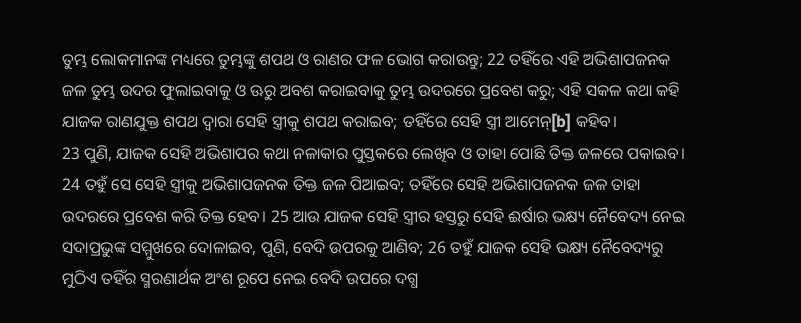ତୁମ୍ଭ ଲୋକମାନଙ୍କ ମଧ୍ୟରେ ତୁମ୍ଭଙ୍କୁ ଶପଥ ଓ ରାଣର ଫଳ ଭୋଗ କରାଉନ୍ତୁ; 22 ତହିଁରେ ଏହି ଅଭିଶାପଜନକ ଜଳ ତୁମ୍ଭ ଉଦର ଫୁଲାଇବାକୁ ଓ ଊରୁ ଅବଶ କରାଇବାକୁ ତୁମ୍ଭ ଉଦରରେ ପ୍ରବେଶ କରୁ; ଏହି ସକଳ କଥା କହି ଯାଜକ ରାଣଯୁକ୍ତ ଶପଥ ଦ୍ୱାରା ସେହି ସ୍ତ୍ରୀକୁ ଶପଥ କରାଇବ; ତହିଁରେ ସେହି ସ୍ତ୍ରୀ ଆମେନ୍[b] କହିବ।
23 ପୁଣି, ଯାଜକ ସେହି ଅଭିଶାପର କଥା ନଳାକାର ପୁସ୍ତକରେ ଲେଖିବ ଓ ତାହା ପୋଛି ତିକ୍ତ ଜଳରେ ପକାଇବ। 24 ତହୁଁ ସେ ସେହି ସ୍ତ୍ରୀକୁ ଅଭିଶାପଜନକ ତିକ୍ତ ଜଳ ପିଆଇବ; ତହିଁରେ ସେହି ଅଭିଶାପଜନକ ଜଳ ତାହା ଉଦରରେ ପ୍ରବେଶ କରି ତିକ୍ତ ହେବ। 25 ଆଉ ଯାଜକ ସେହି ସ୍ତ୍ରୀର ହସ୍ତରୁ ସେହି ଈର୍ଷାର ଭକ୍ଷ୍ୟ ନୈବେଦ୍ୟ ନେଇ ସଦାପ୍ରଭୁଙ୍କ ସମ୍ମୁଖରେ ଦୋଳାଇବ, ପୁଣି, ବେଦି ଉପରକୁ ଆଣିବ; 26 ତହୁଁ ଯାଜକ ସେହି ଭକ୍ଷ୍ୟ ନୈବେଦ୍ୟରୁ ମୁଠିଏ ତହିଁର ସ୍ମରଣାର୍ଥକ ଅଂଶ ରୂପେ ନେଇ ବେଦି ଉପରେ ଦଗ୍ଧ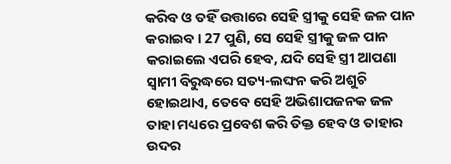କରିବ ଓ ତହିଁ ଉତ୍ତାରେ ସେହି ସ୍ତ୍ରୀକୁ ସେହି ଜଳ ପାନ କରାଇବ। 27 ପୁଣି, ସେ ସେହି ସ୍ତ୍ରୀକୁ ଜଳ ପାନ କରାଇଲେ ଏପରି ହେବ, ଯଦି ସେହି ସ୍ତ୍ରୀ ଆପଣା ସ୍ୱାମୀ ବିରୁଦ୍ଧରେ ସତ୍ୟ-ଲଙ୍ଘନ କରି ଅଶୁଚି ହୋଇଥାଏ, ତେବେ ସେହି ଅଭିଶାପଜନକ ଜଳ ତାହା ମଧ୍ୟରେ ପ୍ରବେଶ କରି ତିକ୍ତ ହେବ ଓ ତାହାର ଉଦର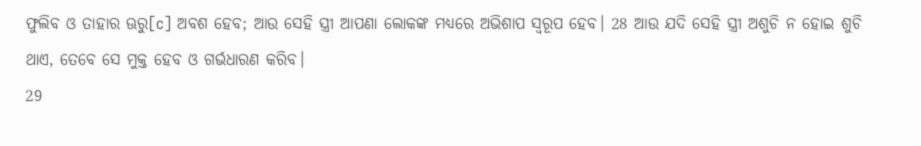ଫୁଲିବ ଓ ତାହାର ଊରୁ[c] ଅବଶ ହେବ; ଆଉ ସେହି ସ୍ତ୍ରୀ ଆପଣା ଲୋକଙ୍କ ମଧ୍ୟରେ ଅଭିଶାପ ସ୍ୱରୂପ ହେବ। 28 ଆଉ ଯଦି ସେହି ସ୍ତ୍ରୀ ଅଶୁଚି ନ ହୋଇ ଶୁଚି ଥାଏ, ତେବେ ସେ ମୁକ୍ତ ହେବ ଓ ଗର୍ଭଧାରଣ କରିବ।
29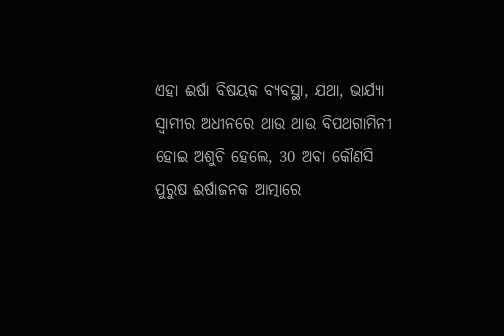ଏହା ଈର୍ଷା ବିଷୟକ ବ୍ୟବସ୍ଥା, ଯଥା, ଭାର୍ଯ୍ୟା ସ୍ୱାମୀର ଅଧୀନରେ ଥାଉ ଥାଉ ବିପଥଗାମିନୀ ହୋଇ ଅଶୁଚି ହେଲେ, 30 ଅବା କୌଣସି ପୁରୁଷ ଈର୍ଷାଜନକ ଆତ୍ମାରେ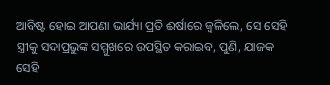ଆବିଷ୍ଟ ହୋଇ ଆପଣା ଭାର୍ଯ୍ୟା ପ୍ରତି ଈର୍ଷାରେ ଜ୍ୱଳିଲେ, ସେ ସେହି ସ୍ତ୍ରୀକୁ ସଦାପ୍ରଭୁଙ୍କ ସମ୍ମୁଖରେ ଉପସ୍ଥିତ କରାଇବ, ପୁଣି, ଯାଜକ ସେହି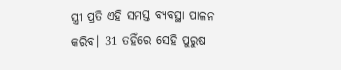ସ୍ତ୍ରୀ ପ୍ରତି ଏହି ସମସ୍ତ ବ୍ୟବସ୍ଥା ପାଳନ କରିବ। 31 ତହିଁରେ ସେହି ପୁରୁଷ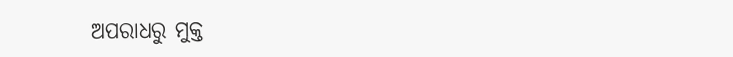ଅପରାଧରୁ ମୁକ୍ତ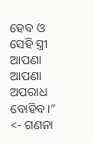ହେବ ଓ ସେହି ସ୍ତ୍ରୀ ଆପଣା ଆପଣା ଅପରାଧ ବୋହିବ।”
<- ଗଣନା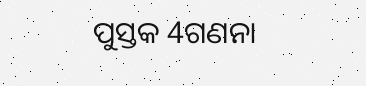ପୁସ୍ତକ 4ଗଣନା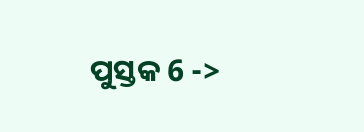ପୁସ୍ତକ 6 ->